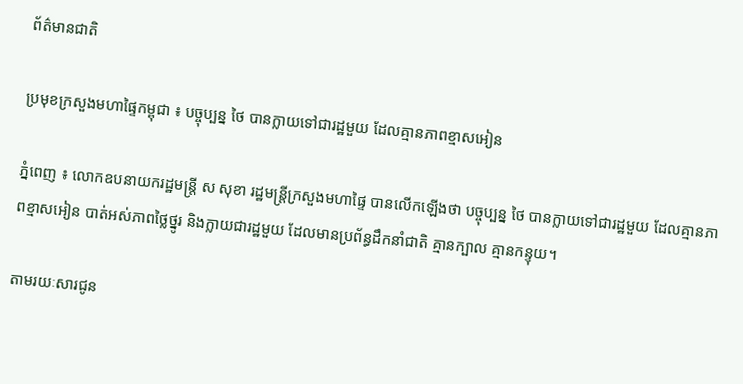ព័ត៌មានជាតិ

ប្រមុខក្រសួងមហាផ្ទៃកម្ពុជា ៖ បច្ចុប្បន្ន ថៃ បានក្លាយទៅជារដ្ឋមួយ ដែលគ្មានភាពខ្មាសអៀន

ភ្នំពេញ ៖ លោកឧបនាយករដ្ឋមន្ដ្រី ស សុខា រដ្ឋមន្ដ្រីក្រសួងមហាផ្ទៃ បានលើកឡើងថា បច្ចុប្បន្ន ថៃ បានក្លាយទៅជារដ្ឋមួយ ដែលគ្មានភាពខ្មាសអៀន បាត់អស់ភាពថ្លៃថ្នូរ និងក្លាយជារដ្ឋមួយ ដែលមានប្រព័ន្ធដឹកនាំជាតិ គ្មានក្បាល គ្មានកន្ទុយ។

តាមរយៈសារជូន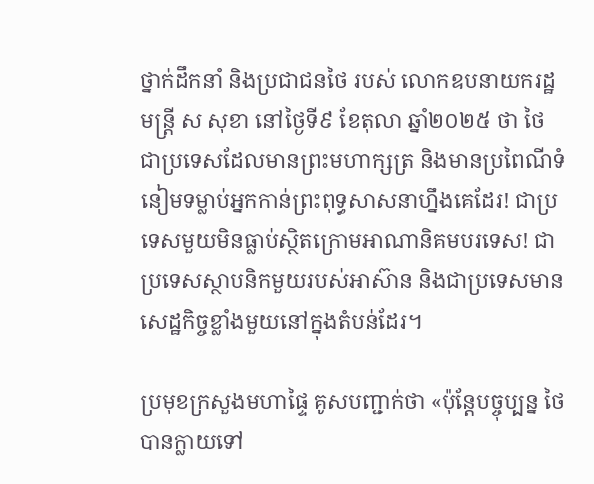ថ្នាក់ដឹកនាំ និងប្រជាជនថៃ របស់ លោកឧបនាយករដ្ឋមន្ដ្រី ស សុខា នៅថ្ងៃទី៩ ខែតុលា ឆ្នាំ២០២៥ ថា ថៃ ជាប្រទេសដែលមានព្រះមហាក្សត្រ និងមានប្រពៃណីទំនៀមទម្លាប់អ្នកកាន់ព្រះពុទ្ធសាសនាហ្នឹងគេដែរ! ជាប្រទេសមួយមិនធ្លាប់ស្ថិតក្រោមអាណានិគមបរទេស! ជាប្រទេសស្ថាបនិកមួយរបស់អាស៊ាន និងជាប្រទេសមានសេដ្ឋកិច្ចខ្លាំងមួយនៅក្នុងតំបន់ដែរ។

ប្រមុខក្រសួងមហាផ្ទៃ គូសបញ្ជាក់ថា «ប៉ុន្តែបច្ចុប្បន្ន ថៃ បានក្លាយទៅ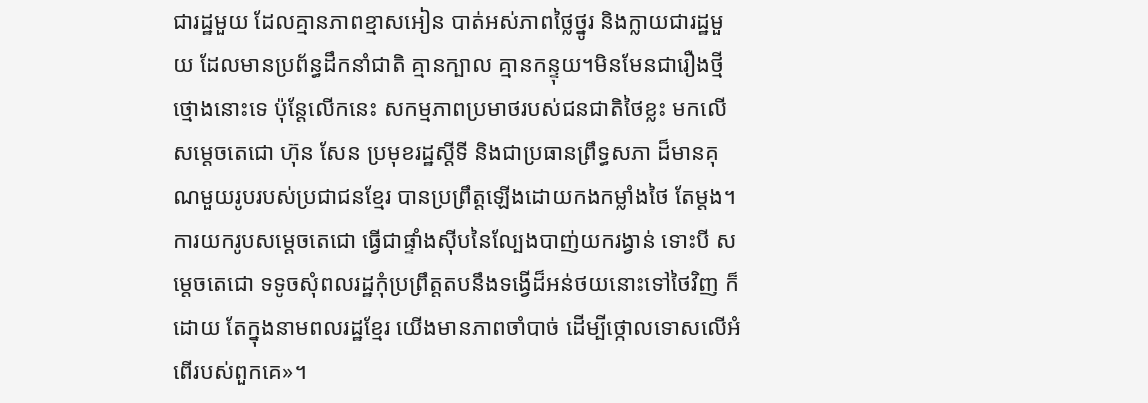ជារដ្ឋមួយ ដែលគ្មានភាពខ្មាសអៀន បាត់អស់ភាពថ្លៃថ្នូរ និងក្លាយជារដ្ឋមួយ ដែលមានប្រព័ន្ធដឹកនាំជាតិ គ្មានក្បាល គ្មានកន្ទុយ។មិនមែនជារឿងថ្មីថ្មោងនោះទេ ប៉ុន្តែលើកនេះ សកម្មភាពប្រមាថរបស់ជនជាតិថៃខ្លះ មកលើសម្ដេចតេជោ ហ៊ុន សែន ប្រមុខរដ្ឋស្ដីទី និងជាប្រធានព្រឹទ្ធសភា ដ៏មានគុណមួយរូបរបស់ប្រជាជនខ្មែរ បានប្រព្រឹត្តឡើងដោយកងកម្លាំងថៃ តែម្ដង។ ការយករូបសម្ដេចតេជោ ធ្វើជាផ្ទាំងស៊ីបនៃល្បែងបាញ់យករង្វាន់ ទោះបី សម្ដេចតេជោ ទទូចសុំពលរដ្ឋកុំប្រព្រឹត្តតបនឹងទង្វើដ៏អន់ថយនោះទៅថៃវិញ ក៏ដោយ តែក្នុងនាមពលរដ្ឋខ្មែរ យើងមានភាពចាំបាច់ ដើម្បីថ្កោលទោសលើអំពើរបស់ពួកគេ»។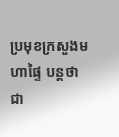ប្រមុខក្រសួងមហាផ្ទៃ បន្ដថា ជា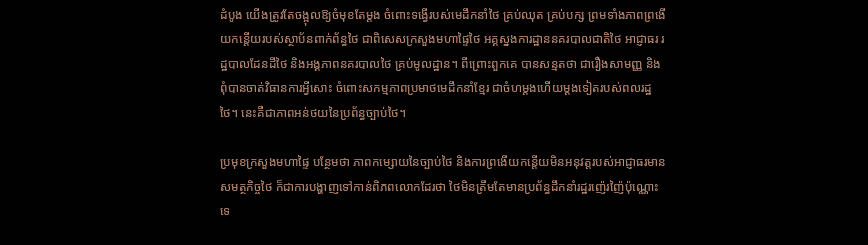ដំបូង យើងត្រូវតែចង្អុលឱ្យចំមុខតែម្ដង ចំពោះទង្វើរបស់មេដឹកនាំថៃ គ្រប់ឈុត គ្រប់បក្ស ព្រមទាំងភាពព្រងើយកន្តើយរបស់ស្ថាប័នពាក់ព័ន្ធថៃ ជាពិសេសក្រសួងមហាផ្ទៃថៃ អគ្គស្នងការដ្ឋាននគរបាលជាតិថៃ អាជ្ញាធរ រដ្ឋបាលដែនដីថៃ និងអង្គភាពនគរបាលថៃ គ្រប់មូលដ្ឋាន។ ពីព្រោះពួកគេ បានសន្មតថា ជារឿងសាមញ្ញ និងពុំបានចាត់វិធានការអ្វីសោះ ចំពោះសកម្មភាពប្រមាថមេដឹកនាំខ្មែរ ជាចំហម្ដងហើយម្ដងទៀតរបស់ពលរដ្ឋថៃ។ នេះគឺជាភាពអន់ថយនៃប្រព័ន្ធច្បាប់ថៃ។

ប្រមុខក្រសួងមហាផ្ទៃ បន្ថែមថា ភាពកម្សោយនៃច្បាប់ថៃ និងការព្រងើយកន្តើយមិនអនុវត្តរបស់អាជ្ញាធរមានសមត្ថកិច្ចថៃ ក៏ជាការបង្ហាញទៅកាន់ពិភពលោកដែរថា ថៃមិនត្រឹមតែមានប្រព័ន្ធដឹកនាំរដ្ឋរញ៉េរញ៉ៃប៉ុណ្ណោះទេ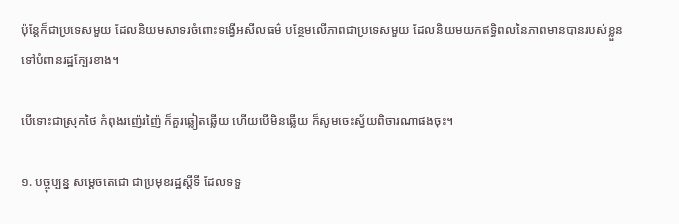ប៉ុន្តែក៏ជាប្រទេសមួយ ដែលនិយមសាទរចំពោះទង្វើអសីលធម៌ បន្ថែមលើភាពជាប្រទេសមួយ ដែលនិយមយកឥទ្ធិពលនៃភាពមានបានរបស់ខ្លួន ទៅបំពានរដ្ឋក្បែរខាង។

បើទោះជាស្រុកថៃ កំពុងរញ៉េរញ៉ៃ ក៏គួរឆ្លៀតឆ្លើយ ហើយបើមិនឆ្លើយ ក៏សូមចេះស្វ័យពិចារណាផងចុះ។

១. បច្ចុប្បន្ន សម្ដេចតេជោ ជាប្រមុខរដ្ឋស្ដីទី ដែលទទួ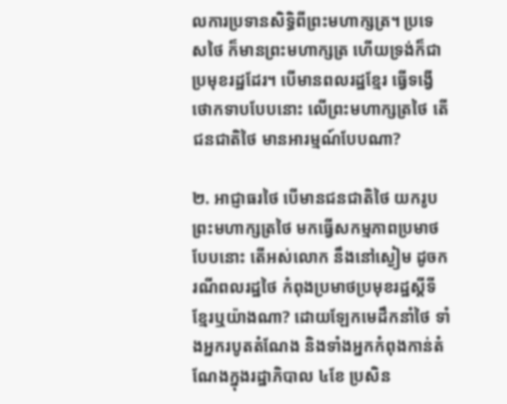លការប្រទានសិទ្ធិពីព្រះមហាក្សត្រ។ ប្រទេសថៃ ក៏មានព្រះមហាក្សត្រ ហើយទ្រង់ក៏ជាប្រមុខរដ្ឋដែរ។ បើមានពលរដ្ឋខ្មែរ ធ្វើទង្វើថោកទាបបែបនោះ លើព្រះមហាក្សត្រថៃ តើជនជាតិថៃ មានអារម្មណ៍បែបណា?

២. អាជ្ញាធរថៃ បើមានជនជាតិថៃ យករូបព្រះមហាក្សត្រថៃ មកធ្វើសកម្មភាពប្រមាថបែបនោះ តើអស់លោក នឹងនៅស្ងៀម ដូចករណីពលរដ្ឋថៃ កំពុងប្រមាថប្រមុខរដ្ឋស្ដីទីខ្មែរឬយ៉ាងណា? ដោយឡែកមេដឹកនាំថៃ ទាំងអ្នករបូតតំណែង និងទាំងអ្នកកំពុងកាន់តំណែងក្នុងរដ្ឋាភិបាល ៤ខែ ប្រសិន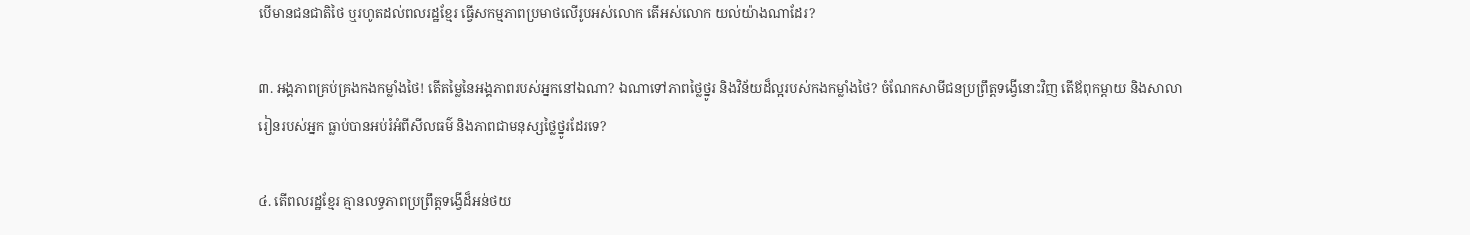បើមានជនជាតិថៃ ឬរហូតដល់ពលរដ្ឋខ្មែរ ធ្វើសកម្មភាពប្រមាថលើរូបអស់លោក តើអស់លោក យល់យ៉ាងណាដែរ?

៣. អង្គភាពគ្រប់គ្រងកងកម្លាំងថៃ! តើតម្លៃនៃអង្គភាពរបស់អ្នកនៅឯណា? ឯណាទៅភាពថ្លៃថ្នូរ និងវិន័យដ៏ល្អរបស់កងកម្លាំងថៃ? ចំណែកសាមីជនប្រព្រឹត្តទង្វើនោះវិញ តើឪពុកម្ដាយ និងសាលារៀនរបស់អ្នក ធ្លាប់បានអប់រំអំពីសីលធម៌ និងភាពជាមនុស្សថ្លៃថ្នូរដែរទេ?

៤. តើពលរដ្ឋខ្មែរ គ្មានលទ្ធភាពប្រព្រឹត្តទង្វើដ៏អន់ថយ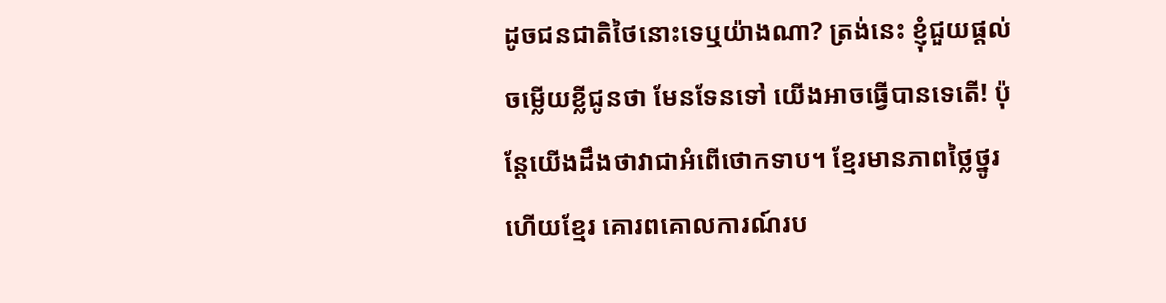ដូចជនជាតិថៃនោះទេឬយ៉ាងណា? ត្រង់នេះ ខ្ញុំជួយផ្ដល់ចម្លើយខ្លីជូនថា មែនទែនទៅ យើងអាចធ្វើបានទេតើ! ប៉ុន្តែយើងដឹងថាវាជាអំពើថោកទាប។ ខ្មែរមានភាពថ្លៃថ្នូរ ហើយខ្មែរ គោរពគោលការណ៍រប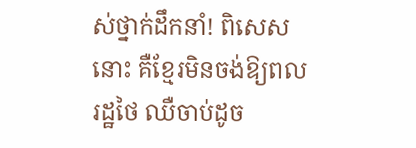ស់ថ្នាក់ដឹកនាំ! ពិសេសនោះ គឺខ្មែរមិនចង់ឱ្យពលរដ្ឋថៃ ឈឺចាប់ដូច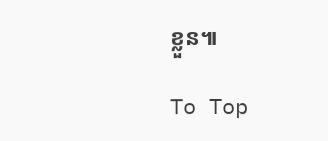ខ្លួន៕

To Top